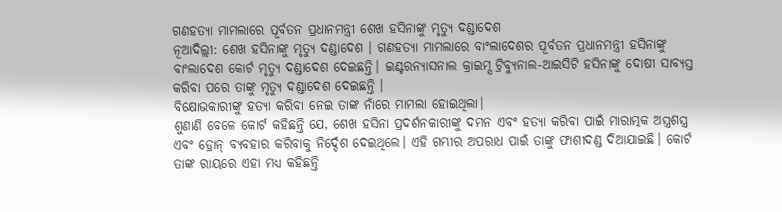ଗଣହତ୍ୟା ମାମଲାରେ ପୂର୍ବତନ ପ୍ରଧାନମନ୍ତ୍ରୀ ଶେଖ ହସିନାଙ୍କୁ ମୃତ୍ୟୁ ଦଣ୍ଡାଦେଶ
ନୂଆଦିଲ୍ଲୀ: ଶେଖ ହସିନାଙ୍କୁ ମୃତ୍ୟୁ ଦଣ୍ଡାଦେଶ । ଗଣହତ୍ୟା ମାମଲାରେ ବାଂଲାଦେଶର ପୂର୍ବତନ ପ୍ରଧାନମନ୍ତ୍ରୀ ହସିନାଙ୍କୁ ବାଂଲାଦେଶ କୋର୍ଟ ମୃତ୍ୟୁ ଦଣ୍ଡାଦେଶ ଦେଇଛନ୍ତି। ଇଣ୍ଟରନ୍ୟାସନାଲ କ୍ରାଇମ୍ସ ଟ୍ରିବ୍ୟୁନାଲ-ଆଇସିଟି ହସିନାଙ୍କୁ ଦୋଷୀ ସାବ୍ୟସ୍ତ କରିବା ପରେ ତାଙ୍କୁ ମୃତ୍ୟୁ ଦଣ୍ଡାଦେଶ ଦେଇଛନ୍ତି ।
ବିକ୍ଷୋଭକାରୀଙ୍କୁ ହତ୍ୟା କରିବା ନେଇ ତାଙ୍କ ନାଁରେ ମାମଲା ହୋଇଥିଲା।
ଶୁଣାଣି ବେଳେ କୋର୍ଟ କହିଛନ୍ତି ଯେ, ଶେଖ ହସିନା ପ୍ରଦର୍ଶନକାରୀଙ୍କୁ ଦମନ ଏବଂ ହତ୍ୟା କରିବା ପାଇଁ ମାରାତ୍ମକ ଅସ୍ତ୍ରଶସ୍ତ୍ର ଏବଂ ଡ୍ରୋନ୍ ବ୍ୟବହାର କରିବାକୁ ନିର୍ଦ୍ଦେଶ ଦେଇଥିଲେ। ଏହି ଗମ୍ଭୀର ଅପରାଧ ପାଇଁ ତାଙ୍କୁ ଫାଶୀଦଣ୍ଡ ଦିଆଯାଇଛି। କୋର୍ଟ ତାଙ୍କ ରାୟରେ ଏହା ମଧ୍ୟ କହିଛନ୍ତି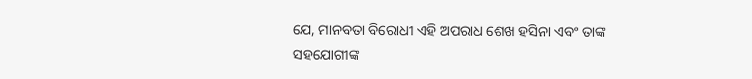ଯେ, ମାନବତା ବିରୋଧୀ ଏହି ଅପରାଧ ଶେଖ ହସିନା ଏବଂ ତାଙ୍କ ସହଯୋଗୀଙ୍କ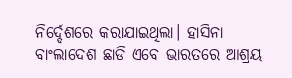ନିର୍ଦ୍ଦେଶରେ କରାଯାଇଥିଲା। ହାସିନା ବାଂଲାଦେଶ ଛାଡି ଏବେ ଭାରତରେ ଆଶ୍ରୟ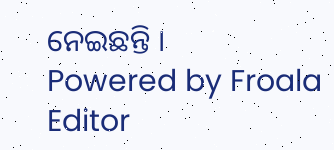ନେଇଛନ୍ତି ।
Powered by Froala Editor